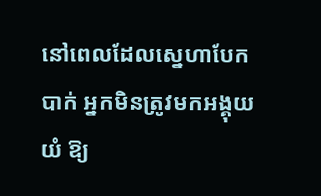នៅពេលដែលស្នេហាបែកបាក់ អ្នកមិនត្រូវមកអង្គុយយំ ឱ្យ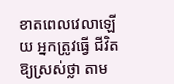ខាតពេលវេលាឡើយ អ្នកត្រូវធ្វើ ជីវិតឱ្យស្រស់ថ្លា តាម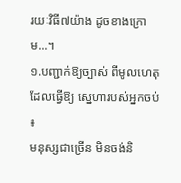រយៈវិធី៧យ៉ាង ដូចខាងក្រោម...។
១.បញ្ជាក់ឱ្យច្បាស់ ពីមូលហេតុដែលធ្វើឱ្យ ស្នេហារបស់អ្នកចប់ ៖
មនុស្សជាច្រើន មិនចង់និ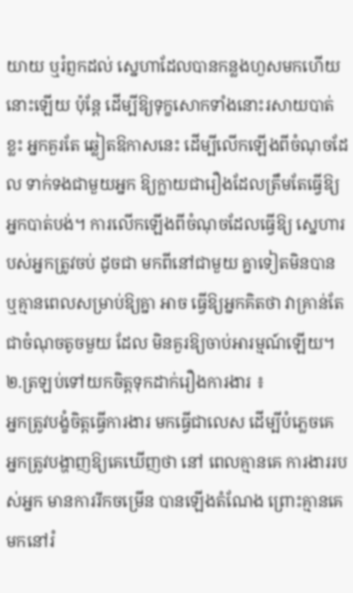យាយ ឬរំព្ញកដល់ ស្នេហាដែលបានកន្លងហួសមកហើយនោះឡើយ ប៉ុន្តែ ដើម្បីឱ្យទុក្ខសោកទាំងនោះរសាយបាត់ខ្លះ អ្នកគួរតែ ឆ្លៀតឱកាសនេះ ដើម្បីលើកឡើងពីចំណុចដែល ទាក់ទងជាមួយអ្នក ឱ្យក្លាយជារឿងដែលត្រឹមតែធ្វើឱ្យ អ្នកបាត់បង់។ ការលើកឡើងពីចំណុចដែលធ្វើឱ្យ ស្នេហារបស់អ្នកត្រូវចប់ ដូចជា មកពីនៅជាមួយ គ្នាទៀតមិនបាន ឬគ្មានពេលសម្រាប់ឱ្យគ្នា អាច ធ្វើឱ្យអ្នកគិតថា វាគ្រាន់តែជាចំណុចតូចមួយ ដែល មិនគួរឱ្យចាប់អារម្មណ៍ឡើយ។
២.ត្រឡប់ទៅយកចិត្តទុកដាក់រឿងការងារ ៖
អ្នកត្រូវបង្ខំចិត្តធ្វើការងារ មកធ្វើជាលេស ដើម្បីបំភ្លេចគេ អ្នកត្រូវបង្ហាញឱ្យគេឃើញថា នៅ ពេលគ្មានគេ ការងាររបស់អ្នក មានការរីកចម្រើន បានឡើងតំណែង ព្រោះគ្មានគេមកនៅរំ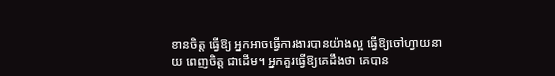ខានចិត្ត ធ្វើឱ្យ អ្នកអាចធ្វើការងារបានយ៉ាងល្អ ធ្វើឱ្យចៅហ្វាយនាយ ពេញចិត្ត ជាដើម។ អ្នកគួរធ្វើឱ្យគេដឹងថា គេបាន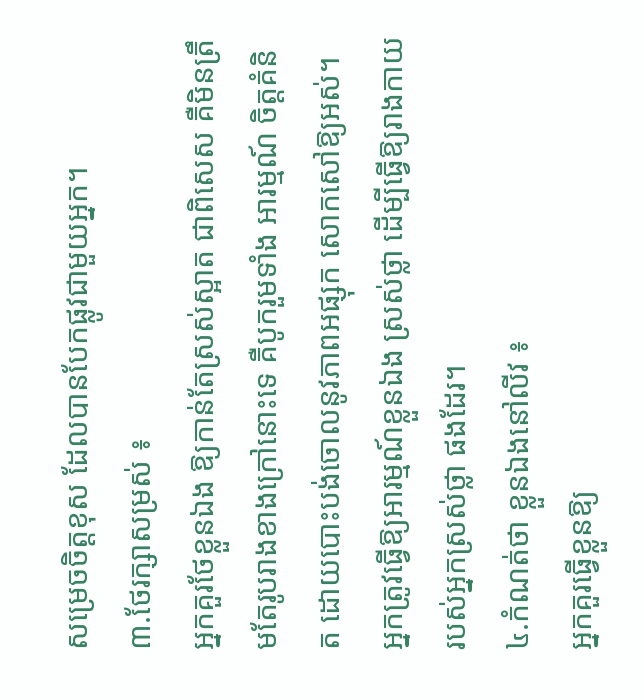សម្រេចចិត្តខុស ដែលបានបែកផ្លូវជាមួយអ្នក។
៣.ថែរក្សាសម្រស់ ៖
អ្នកគួរថែខ្លួនឯង ឱ្យកាន់តែស្រស់ស្អាត ជាពិសេស គឺមិនត្រឹមតែរូបរាងខាងក្រៅនោះទេ គឺបូករួមទាំង អារម្មណ៍ ចិត្តគំនិត ដោយបោះបង់ចោលនូវភាពអផ្សុក សោកសៅឱ្យអស់។ អ្នកត្រូវធ្វើឱ្យអារម្មណ៍ខ្លួនឯង ស្រស់ថ្លា ដើម្បីធ្វើឱ្យរាងកាយរបស់អ្នកស្រស់ថ្លា ផងដែរ។
៤.កំណត់ថា ខ្លួនឯងនៅលីវ ៖
អ្នកគួរធ្វើខ្លួនឱ្យ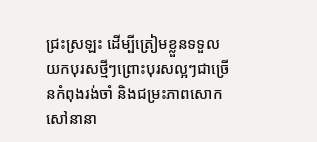ជ្រះស្រឡះ ដើម្បីត្រៀមខ្លួនទទួល យកបុរសថ្មីៗព្រោះបុរសល្អៗជាច្រើនកំពុងរង់ចាំ និងជម្រះភាពសោកសៅនានា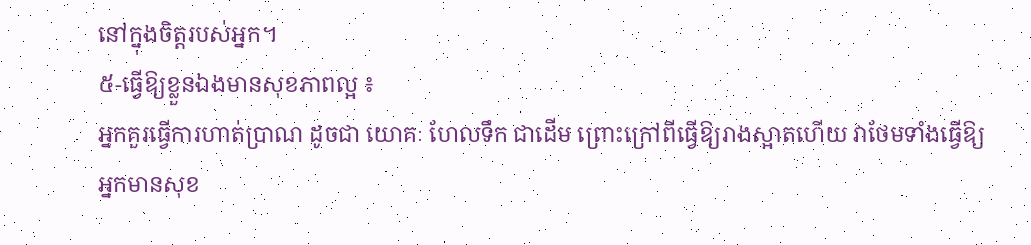នៅក្នុងចិត្តរបស់អ្នក។
៥-ធ្វើឱ្យខ្លួនឯងមានសុខភាពល្អ ៖
អ្នកគួរធ្វើការហាត់ប្រាណ ដូចជា យោគៈ ហែលទឹក ជាដើម ព្រោះក្រៅពីធ្វើឱ្យរាងស្អាតហើយ វាថែមទាំងធ្វើឱ្យអ្នកមានសុខ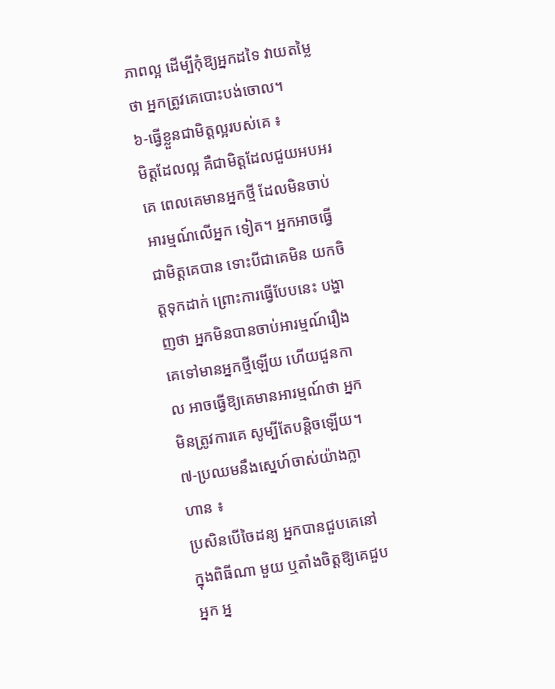ភាពល្អ ដើម្បីកុំឱ្យអ្នកដទៃ វាយតម្លៃថា អ្នកត្រូវគេបោះបង់ចោល។
៦-ធ្វើខ្លួនជាមិត្តល្អរបស់គេ ៖
មិត្តដែលល្អ គឺជាមិត្តដែលជួយអបអរគេ ពេលគេមានអ្នកថ្មី ដែលមិនចាប់អារម្មណ៍លើអ្នក ទៀត។ អ្នកអាចធ្វើជាមិត្តគេបាន ទោះបីជាគេមិន យកចិត្តទុកដាក់ ព្រោះការធ្វើបែបនេះ បង្ហាញថា អ្នកមិនបានចាប់អារម្មណ៍រឿងគេទៅមានអ្នកថ្មីឡើយ ហើយជួនកាល អាចធ្វើឱ្យគេមានអារម្មណ៍ថា អ្នក មិនត្រូវការគេ សូម្បីតែបន្តិចឡើយ។
៧-ប្រឈមនឹងស្នេហ៍ចាស់យ៉ាងក្លាហាន ៖
ប្រសិនបើចៃដន្យ អ្នកបានជួបគេនៅក្នុងពិធីណា មួយ ឬតាំងចិត្តឱ្យគេជួបអ្នក អ្ន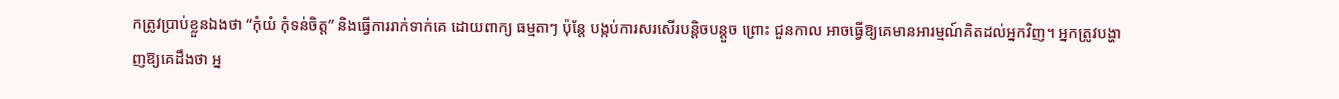កត្រូវប្រាប់ខ្លួនឯងថា “កុំយំ កុំទន់ចិត្ត” និងធ្វើការរាក់ទាក់គេ ដោយពាក្យ ធម្មតាៗ ប៉ុន្តែ បង្កប់ការសរសើរបន្តិចបន្តួច ព្រោះ ជួនកាល អាចធ្វើឱ្យគេមានអារម្មណ៍គិតដល់អ្នកវិញ។ អ្នកត្រូវបង្ហាញឱ្យគេដឹងថា អ្ន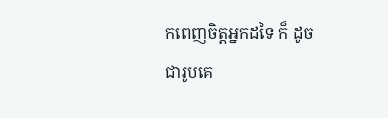កពេញចិត្តអ្នកដទៃ ក៏ ដូចជារូបគេ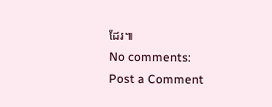ដែរ៕
No comments:
Post a Comment